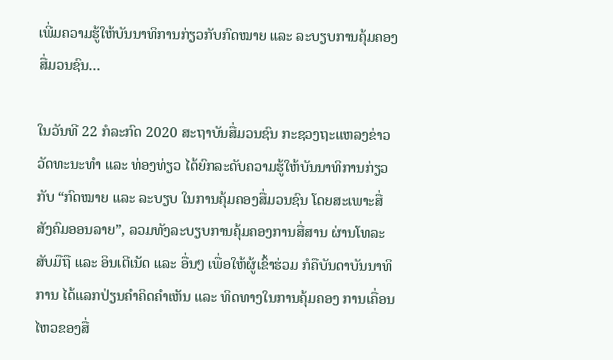ເພີ່ມຄວາມຮູ້ໃຫ້ບັນນາທິການກ່ຽວກັບກົດໝາຍ ແລະ ລະບຽບການຄຸ້ມຄອງສື່ມວນຊົນ…

ໃນວັນທີ 22 ກໍລະກົດ 2020 ສະຖາບັນສື່ມວນຊົນ ກະຊວງຖະແຫລງຂ່າວ ວັດທະນະທຳ ແລະ ທ່ອງທ່ຽວ ໄດ້ຍົກລະດັບຄວາມຮູ້ໃຫ້ບັນນາທິການກ່ຽວກັບ “ກົດໝາຍ ແລະ ລະບຽບ ໃນການຄຸ້ມຄອງສື່ມວນຊົນ ໂດຍສະເພາະສື່ສັງຄົມອອນລາຍ”, ລວມທັງລະບຽບການຄຸ້ມຄອງການສື່ສານ ຜ່ານໂທລະສັບມືຖື ແລະ ອິນເຕີເນັດ ແລະ ອື່ນໆ ເພື່ອໃຫ້ຜູ້ເຂົ້າຮ່ວມ ກໍຄືບັນດາບັນນາທິການ ໄດ້ແລກປ່ຽນຄຳຄິດຄຳເຫັນ ແລະ ທິດທາງໃນການຄຸ້ມຄອງ ການເຄື່ອນໄຫວຂອງສື່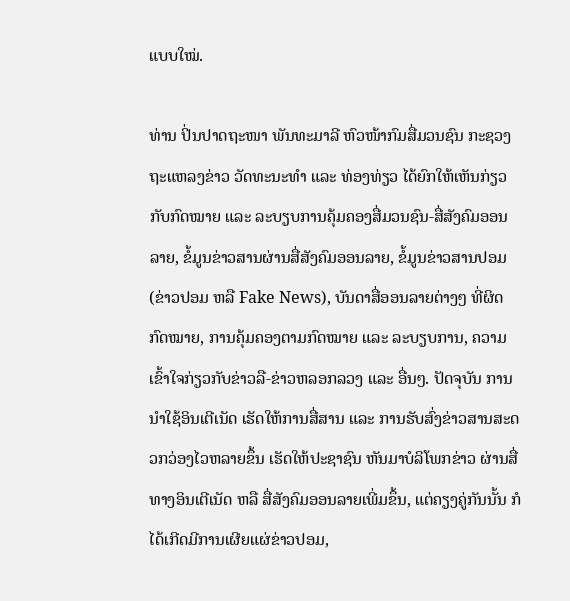ແບບໃໝ່.

ທ່ານ ປິ່ນປາດຖະໜາ ພັນທະມາລີ ຫົວໜ້າກົມສື່ມວນຊົນ ກະຊວງຖະແຫລງຂ່າວ ວັດທະນະທຳ ແລະ ທ່ອງທ່ຽວ ໄດ້ຍົກໃຫ້ເຫັນກ່ຽວກັບກົດໝາຍ ແລະ ລະບຽບການຄຸ້ມຄອງສື່ມວນຊົນ-ສື່ສັງຄົມອອນລາຍ, ຂໍ້ມູນຂ່າວສານຜ່ານສື່ສັງຄົມອອນລາຍ, ຂໍ້ມູນຂ່າວສານປອມ (ຂ່າວປອມ ຫລື Fake News), ບັນດາສື່ອອນລາຍຕ່າງໆ ທີ່ຜິດກົດໝາຍ, ການຄຸ້ມຄອງຕາມກົດໝາຍ ແລະ ລະບຽບການ, ຄວາມເຂົ້າໃຈກ່ຽວກັບຂ່າວລື-ຂ່າວຫລອກລວງ ແລະ ອື່ນໆ. ປັດຈຸບັນ ການນຳໃຊ້ອິນເຕີເນັດ ເຮັດໃຫ້ການສື່ສານ ແລະ ການຮັບສົ່ງຂ່າວສານສະດວກວ່ອງໄວຫລາຍຂຶ້ນ ເຮັດໃຫ້ປະຊາຊົນ ຫັນມາບໍລິໂພກຂ່າວ ຜ່ານສື່ທາງອິນເຕີເນັດ ຫລື ສື່ສັງຄົມອອນລາຍເພີ່ມຂຶ້ນ, ແຕ່ຄຽງຄູ່ກັນນັ້ນ ກໍໄດ້ເກີດມີການເຜີຍແຜ່ຂ່າວປອມ,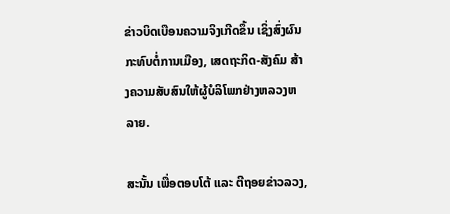ຂ່າວບິດເບືອນຄວາມຈິງເກີດຂຶ້ນ ເຊິ່ງສົ່ງຜົນກະທົບຕໍ່ການເມືອງ, ເສດຖະກິດ-ສັງຄົມ ສ້າງຄວາມສັບສົນໃຫ້ຜູ້ບໍລິໂພກຢ່າງຫລວງຫລາຍ.

ສະນັ້ນ ເພື່ອຕອບໂຕ້ ແລະ ຕີຖອຍຂ່າວລວງ,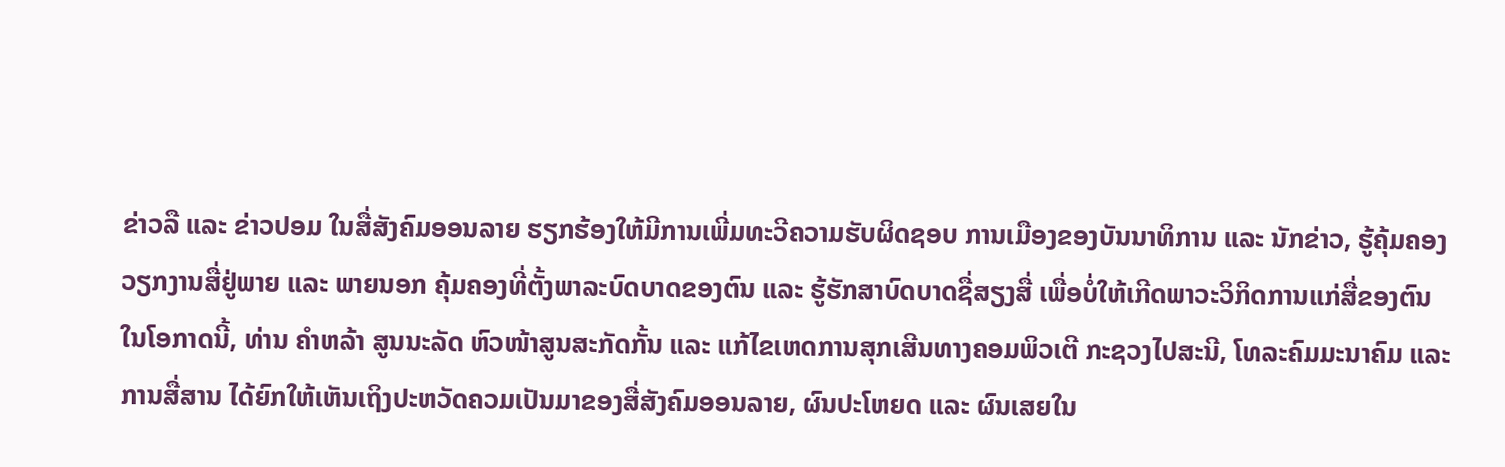ຂ່າວລື ແລະ ຂ່າວປອມ ໃນສື່ສັງຄົມອອນລາຍ ຮຽກຮ້ອງໃຫ້ມີການເພີ່ມທະວີຄວາມຮັບຜິດຊອບ ການເມືອງຂອງບັນນາທິການ ແລະ ນັກຂ່າວ, ຮູ້ຄຸ້ມຄອງວຽກງານສື່ຢູ່ພາຍ ແລະ ພາຍນອກ ຄຸ້ມຄອງທີ່ຕັ້ງພາລະບົດບາດຂອງຕົນ ແລະ ຮູ້ຮັກສາບົດບາດຊື່ສຽງສື່ ເພື່ອບໍ່ໃຫ້ເກີດພາວະວິກິດການແກ່ສື່ຂອງຕົນໃນໂອກາດນີ້, ທ່ານ ຄຳຫລ້າ ສູນນະລັດ ຫົວໜ້າສູນສະກັດກັ້ນ ແລະ ແກ້ໄຂເຫດການສຸກເສີນທາງຄອມພິວເຕີ ກະຊວງໄປສະນີ, ໂທລະຄົມມະນາຄົມ ແລະ ການສື່ສານ ໄດ້ຍົກໃຫ້ເຫັນເຖິງປະຫວັດຄວມເປັນມາຂອງສື່ສັງຄົມອອນລາຍ, ຜົນປະໂຫຍດ ແລະ ຜົນເສຍໃນ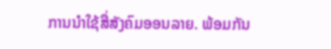ການນຳໃຊ້ສື່ສັງຄົມອອນລາຍ. ພ້ອມກັນ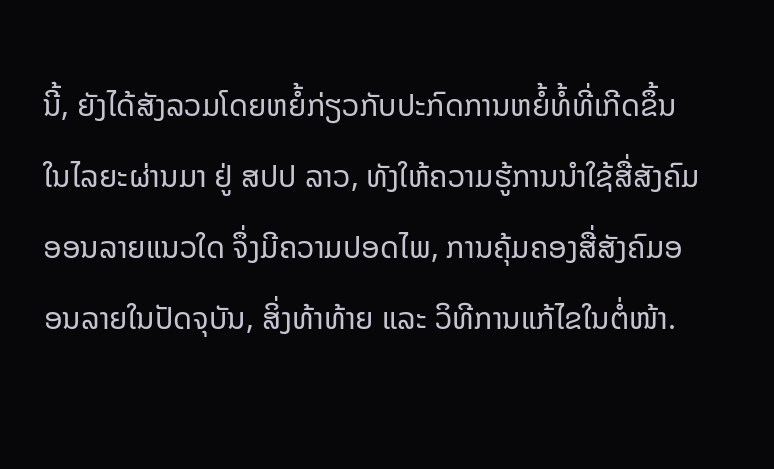ນີ້, ຍັງໄດ້ສັງລວມໂດຍຫຍໍ້ກ່ຽວກັບປະກົດການຫຍໍ້ທໍ້ທີ່ເກີດຂຶ້ນໃນໄລຍະຜ່ານມາ ຢູ່ ສປປ ລາວ, ທັງໃຫ້ຄວາມຮູ້ການນຳໃຊ້ສື່ສັງຄົມອອນລາຍແນວໃດ ຈຶ່ງມີຄວາມປອດໄພ, ການຄຸ້ມຄອງສື່ສັງຄົມອອນລາຍໃນປັດຈຸບັນ, ສິ່ງທ້າທ້າຍ ແລະ ວິທີການແກ້ໄຂໃນຕໍ່ໜ້າ.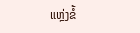ແຫຼ່ງຂໍ້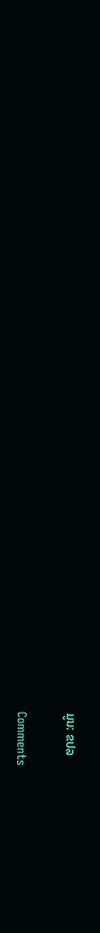ມູນ: ຂປລ

Comments